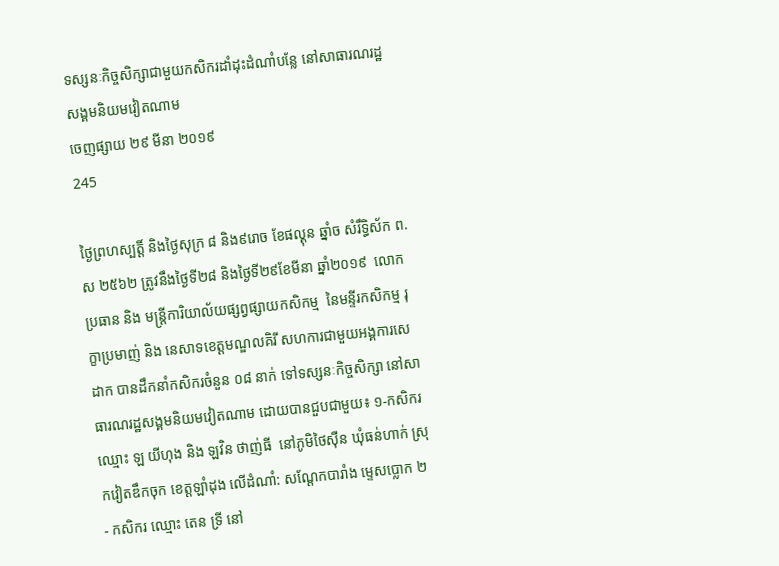ទស្សនៈកិច្ចសិក្សាជាមួយកសិករដាំដុះដំណាំបន្លែ នៅសាធារណរដ្ឋសង្គមនិយមវៀតណាម
ចេញផ្សាយ ២៩ មីនា ២០១៩
245

ថ្ងៃព្រហស្បត្តិ៍ និងថ្ងៃសុក្រ ៨ និង៩រោច ខែផល្គុន ឆ្នាំច សំរឹទ្ធិស័ក ព.ស ២៥៦២ ត្រូវនឹងថ្ងៃទី២៨ និងថ្ងៃទី២៩ខែមីនា ឆ្នាំ២០១៩  លោកប្រធាន និង មន្រ្តីការិយាល័យផ្សព្វផ្សាយកសិកម្ម  នៃមន្ទីរកសិកម្ម រុក្ខាប្រមាញ់ និង នេសាទខេត្តមណ្ឌលគិរី សហការជាមួយអង្គការសេដាក បានដឹកនាំកសិករចំនួន ០៨ នាក់ ទៅទស្សនៈកិច្ចសិក្សា នៅសាធារណរដ្ឋសង្គមនិយមវៀតណាម ដោយបានជួបជាមួយ៖ ១-កសិករ ឈ្មោះ ឡ យីហុង និង ឡវិន ថាញ់ធី  នៅភូមិថៃស៊ឺន ឃុំធន់ហាក់ ស្រុកវៀតឌឹកចុក ខេត្តឡាំដុង លើដំណាំ: សណ្តែកបារាំង ម្ទេសប្លោក ២ - កសិករ ឈ្មោះ តេន ទ្រី នៅ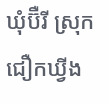ឃុំប៊ឺរី ស្រុក ជឿកឃ្វីង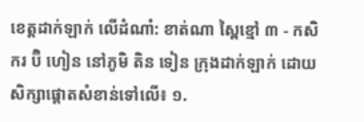ខេត្តដាក់ឡាក់ លើដំណាំ: ខាត់ណា ស្ពៃខ្មៅ ៣ - កសិករ ប៊ិ ហៀន នៅភូមិ តិន ទៀន ក្រុងដាក់ឡាក់ ដោយសិក្សាផ្តោតសំខាន់ទៅលើ៖ ១.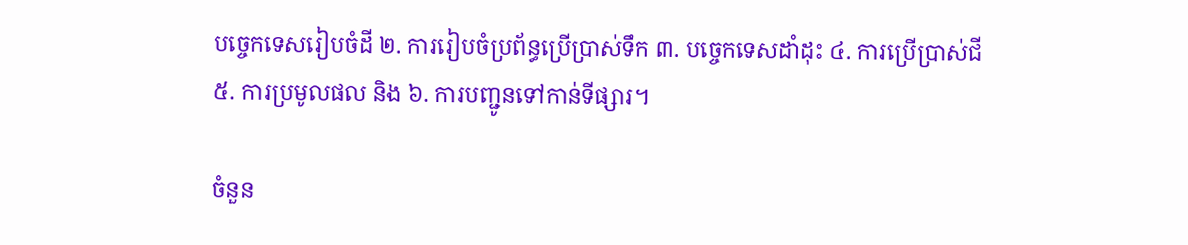បច្ចេកទេសរៀបចំដី ២. ការរៀបចំប្រព័ន្ធប្រើប្រាស់ទឹក ៣. បច្ចេកទេសដាំដុះ ៤. ការប្រើប្រាស់ជី ៥. ការប្រមូលផល និង ៦. ការបញ្ជូនទៅកាន់ទីផ្សារ។

ចំនួន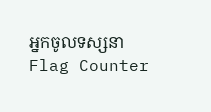អ្នកចូលទស្សនា
Flag Counter